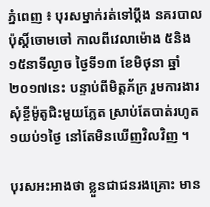ភ្នំពេញ ៖ បុរសម្នាក់រត់ទៅប្តឹង នគរបាលប៉ុស្តិ៍ចោមចៅ កាលពីវេលាម៉ោង ៥និង១៥នាទីល្ងាច ថ្ងៃទី១៣ ខែមិថុនា ឆ្នាំ២០១៧នេះ បន្ទាប់ពីមិត្តភ័ក្រ រួមការងារ សុំខ្ចីម៉ូតូជិះមួយភ្លែត ស្រាប់តែបាត់រហូត១យប់១ថ្ងៃ នៅតែមិនឃើញវិលវិញ ។

បុរសអះអាងថា ខ្លួនជាជនរងគ្រោះ មាន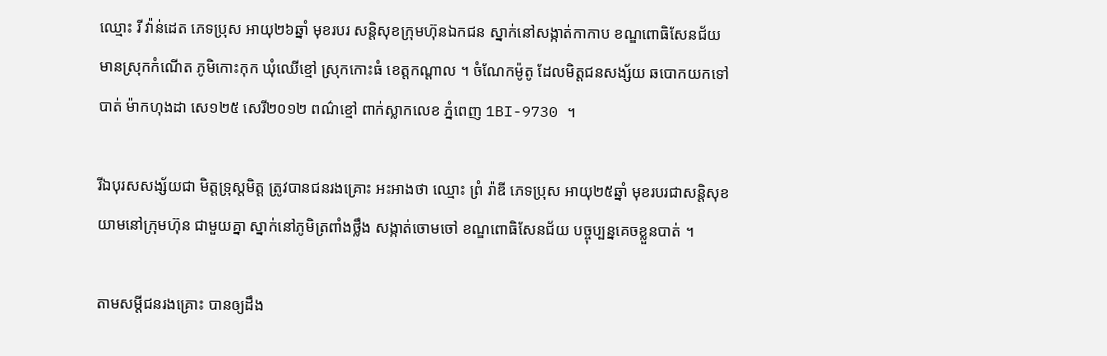ឈ្មោះ រី វ៉ាន់ដេត ភេទប្រុស អាយុ២៦ឆ្នាំ មុខរបរ សន្តិសុខក្រុមហ៊ុនឯកជន ស្នាក់នៅសង្កាត់កាកាប ខណ្ឌពោធិសែនជ័យ មានស្រុកកំណើត ភូមិកោះកុក ឃុំឈើខ្មៅ ស្រុកកោះធំ ខេត្តកណ្តាល ។ ចំណែកម៉ូតូ ដែលមិត្តជនសង្ស័យ ឆបោកយកទៅបាត់ ម៉ាកហុងដា សេ១២៥ សេរី២០១២ ពណ៌ខ្មៅ ពាក់ស្លាកលេខ ភ្នំពេញ 1BI-9730 ។

រីឯបុរសសង្ស័យជា មិត្តទ្រុស្តមិត្ត ត្រូវបានជនរងគ្រោះ អះអាងថា ឈ្មោះ ព្រំ រ៉ាឌី ភេទប្រុស អាយុ២៥ឆ្នាំ មុខរបរជាសន្តិសុខ យាមនៅក្រុមហ៊ុន ជាមួយគ្នា ស្នាក់នៅភូមិត្រពាំងថ្លឹង សង្កាត់ចោមចៅ ខណ្ឌពោធិសែនជ័យ បច្ចុប្បន្នគេចខ្លួនបាត់ ។

តាមសម្តីជនរងគ្រោះ បានឲ្យដឹង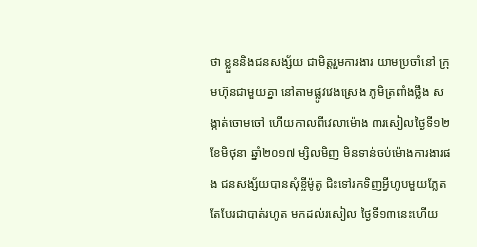ថា ខ្លួននិងជនសង្ស័យ ជាមិត្តរួមការងារ យាមប្រចាំនៅ ក្រុមហ៊ុនជាមួយគ្នា នៅតាមផ្លូវវេងស្រេង ភូមិត្រពាំងថ្លឹង សង្កាត់ចោមចៅ ហើយកាលពីវេលាម៉ោង ៣រសៀលថ្ងៃទី១២ ខែមិថុនា ឆ្នាំ២០១៧ ម្សិលមិញ មិនទាន់ចប់ម៉ោងការងារផង ជនសង្ស័យបានសុំខ្ចីម៉ូតូ ជិះទៅរកទិញអ្វីហូបមួយភ្លែត តែបែរជាបាត់រហូត មកដល់រសៀល ថ្ងៃទី១៣នេះហើយ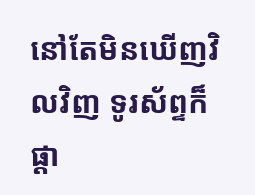នៅតែមិនឃើញវិលវិញ ទូរស័ព្ទក៏ផ្តា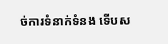ច់ការទំនាក់ទំនង ទើបស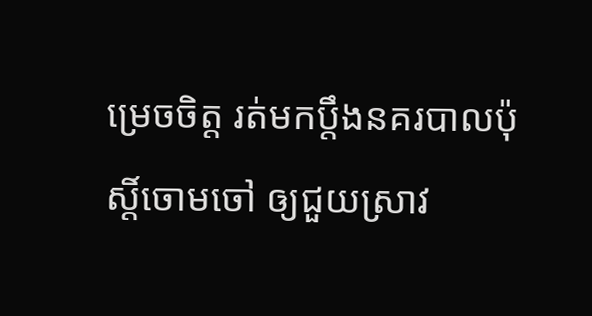ម្រេចចិត្ត រត់មកប្តឹងនគរបាលប៉ុស្តិ៍ចោមចៅ ឲ្យជួយស្រាវ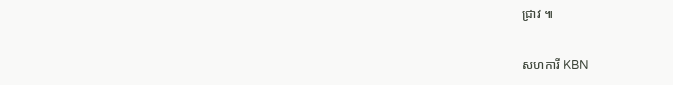ជ្រាវ ៕

សហការី KBN